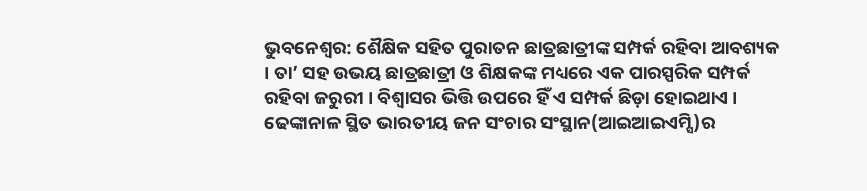ଭୁବନେଶ୍ବର: ଶୈକ୍ଷିକ ସହିତ ପୁରାତନ ଛାତ୍ରଛାତ୍ରୀଙ୍କ ସମ୍ପର୍କ ରହିବା ଆବଶ୍ୟକ । ତା’ ସହ ଉଭୟ ଛାତ୍ରଛାତ୍ରୀ ଓ ଶିକ୍ଷକଙ୍କ ମଧ୍ୟରେ ଏକ ପାରସ୍ପରିକ ସମ୍ପର୍କ ରହିବା ଜରୁରୀ । ବିଶ୍ୱାସର ଭିତ୍ତି ଉପରେ ହିଁ ଏ ସମ୍ପର୍କ ଛିଡ଼ା ହୋଇଥାଏ । ଢେଙ୍କାନାଳ ସ୍ଥିତ ଭାରତୀୟ ଜନ ସଂଚାର ସଂସ୍ଥାନ(ଆଇଆଇଏମ୍ସି)ର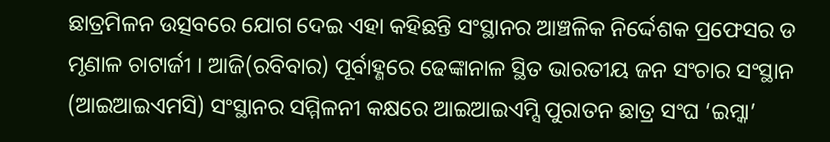ଛାତ୍ରମିଳନ ଉତ୍ସବରେ ଯୋଗ ଦେଇ ଏହା କହିଛନ୍ତି ସଂସ୍ଥାନର ଆଞ୍ଚଳିକ ନିର୍ଦ୍ଦେଶକ ପ୍ରଫେସର ଡ ମୃଣାଳ ଚାଟାର୍ଜୀ । ଆଜି(ରବିବାର) ପୂର୍ବାହ୍ଣରେ ଢେଙ୍କାନାଳ ସ୍ଥିତ ଭାରତୀୟ ଜନ ସଂଚାର ସଂସ୍ଥାନ (ଆଇଆଇଏମସି) ସଂସ୍ଥାନର ସମ୍ମିଳନୀ କକ୍ଷରେ ଆଇଆଇଏମ୍ସି ପୁରାତନ ଛାତ୍ର ସଂଘ ‘ଇମ୍କା’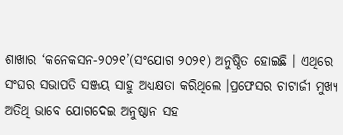ଶାଖାର ‘କନେକସନ-୨୦୨୧’(ସଂଯୋଗ ୨୦୨୧) ଅନୁଷ୍ଠିତ ହୋଇଛି । ଏଥିରେ ସଂଘର ସଭାପତି ସଞ୍ଜୟ ସାହୁ ଅଧ୍ୟକ୍ଷତା କରିଥିଲେ ।ପ୍ରଫେସର ଚାଟାର୍ଜୀ ମୁଖ୍ୟ ଅତିଥି ଭାବେ ଯୋଗଦେଇ ଅନୁଷ୍ଠାନ ସହ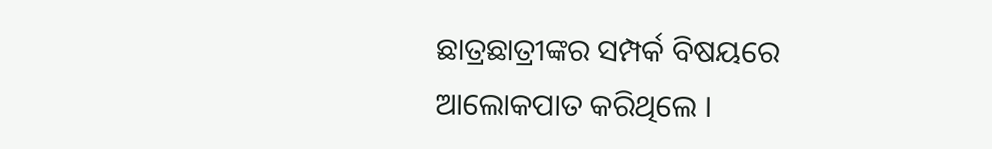ଛାତ୍ରଛାତ୍ରୀଙ୍କର ସମ୍ପର୍କ ବିଷୟରେ ଆଲୋକପାତ କରିଥିଲେ ।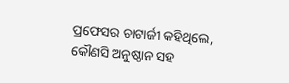ପ୍ରଫେସର ଚାଟାର୍ଜୀ କହିଥିଲେ, କୌଣସି ଅନୁଷ୍ଠାନ ସହ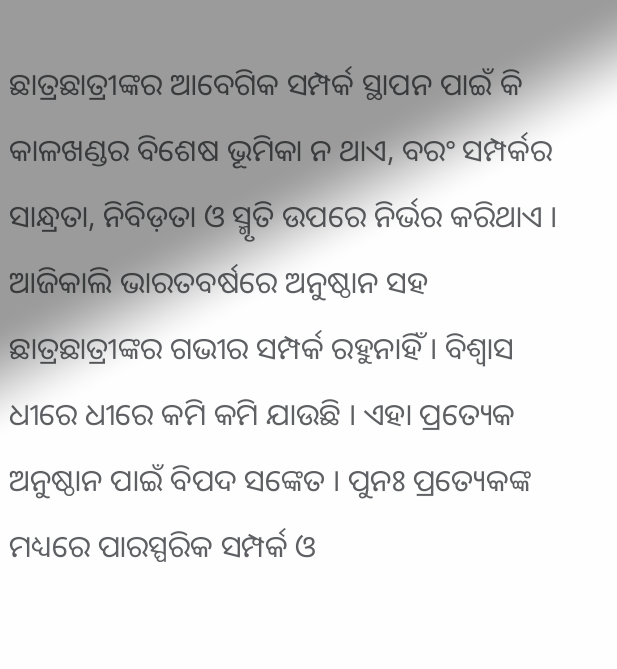ଛାତ୍ରଛାତ୍ରୀଙ୍କର ଆବେଗିକ ସମ୍ପର୍କ ସ୍ଥାପନ ପାଇଁ କି କାଳଖଣ୍ଡର ବିଶେଷ ଭୂମିକା ନ ଥାଏ, ବରଂ ସମ୍ପର୍କର ସାନ୍ଧ୍ରତା, ନିବିଡ଼ତା ଓ ସ୍ମୃତି ଉପରେ ନିର୍ଭର କରିଥାଏ । ଆଜିକାଲି ଭାରତବର୍ଷରେ ଅନୁଷ୍ଠାନ ସହ ଛାତ୍ରଛାତ୍ରୀଙ୍କର ଗଭୀର ସମ୍ପର୍କ ରହୁନାହିଁ । ବିଶ୍ୱାସ ଧୀରେ ଧୀରେ କମି କମି ଯାଉଛି । ଏହା ପ୍ରତ୍ୟେକ ଅନୁଷ୍ଠାନ ପାଇଁ ବିପଦ ସଙ୍କେତ । ପୁନଃ ପ୍ରତ୍ୟେକଙ୍କ ମଧ୍ୟରେ ପାରସ୍ପରିକ ସମ୍ପର୍କ ଓ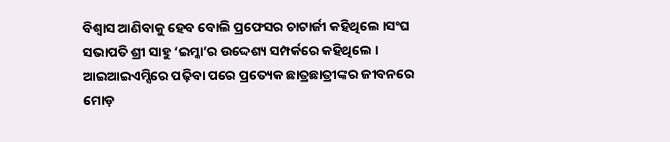ବିଶ୍ୱାସ ଆଣିବାକୁ ହେବ ବୋଲି ପ୍ରଫେସର ଚାଟାର୍ଜୀ କହିଥିଲେ ।ସଂଘ ସଭାପତି ଶ୍ରୀ ସାହୁ ‘ଇମ୍କା’ର ଉଦ୍ଦେଶ୍ୟ ସମ୍ପର୍କରେ କହିଥିଲେ । ଆଇଆଇଏମ୍ସିରେ ପଢ଼ିବା ପରେ ପ୍ରତ୍ୟେକ ଛାତ୍ରଛାତ୍ରୀଙ୍କର ଜୀବନରେ ମୋଡ଼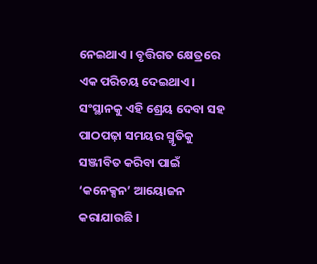ନେଇଥାଏ । ବୃତ୍ତିଗତ କ୍ଷେତ୍ରରେ ଏକ ପରିଚୟ ଦେଇଥାଏ । ସଂସ୍ଥାନକୁ ଏହି ଶ୍ରେୟ ଦେବା ସହ ପାଠପଢ଼ା ସମୟର ସ୍ମୃତିକୁ ସଞ୍ଜୀବିତ କରିବା ପାଇଁ ‘କନେକ୍ସନ’ ଆୟୋଜନ କରାଯାଉଛି ।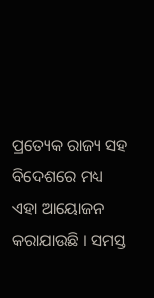ପ୍ରତ୍ୟେକ ରାଜ୍ୟ ସହ ବିଦେଶରେ ମଧ୍ୟ ଏହା ଆୟୋଜନ କରାଯାଉଛି । ସମସ୍ତ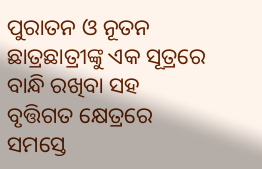ପୁରାତନ ଓ ନୂତନ ଛାତ୍ରଛାତ୍ରୀଙ୍କୁ ଏକ ସୂତ୍ରରେ ବାନ୍ଧି ରଖିବା ସହ ବୃତ୍ତିଗତ କ୍ଷେତ୍ରରେ ସମସ୍ତେ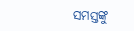ସମସ୍ତଙ୍କୁ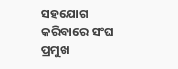ସହଯୋଗ କରିବାରେ ସଂଘ ପ୍ରମୁଖ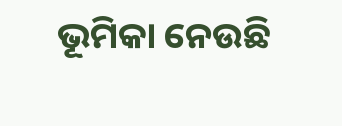ଭୂମିକା ନେଉଛି